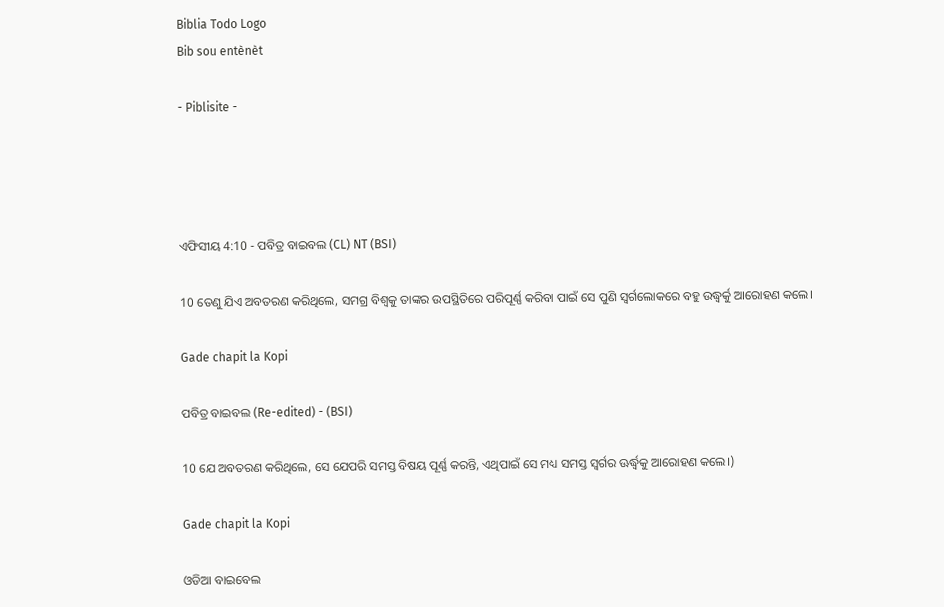Biblia Todo Logo
Bib sou entènèt

- Piblisite -




ଏଫିସୀୟ 4:10 - ପବିତ୍ର ବାଇବଲ (CL) NT (BSI)

10 ତେଣୁ ଯିଏ ଅବତରଣ କରିଥିଲେ, ସମଗ୍ର ବିଶ୍ୱକୁ ତାଙ୍କର ଉପସ୍ଥିତିରେ ପରିପୂର୍ଣ୍ଣ କରିବା ପାଇଁ ସେ ପୁଣି ସ୍ୱର୍ଗଲୋକରେ ବହୁ ଉଦ୍ଧ୍ୱର୍କୁ ଆରୋହଣ କଲେ।

Gade chapit la Kopi

ପବିତ୍ର ବାଇବଲ (Re-edited) - (BSI)

10 ଯେ ଅବତରଣ କରିଥିଲେ, ସେ ଯେପରି ସମସ୍ତ ବିଷୟ ପୂର୍ଣ୍ଣ କରନ୍ତି, ଏଥିପାଇଁ ସେ ମଧ୍ୟ ସମସ୍ତ ସ୍ଵର୍ଗର ଊର୍ଦ୍ଧ୍ଵକୁ ଆରୋହଣ କଲେ।)

Gade chapit la Kopi

ଓଡିଆ ବାଇବେଲ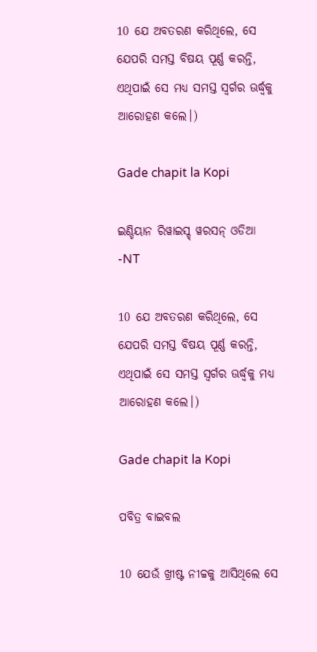10 ଯେ ଅବତରଣ କରିଥିଲେ, ସେ ଯେପରି ସମସ୍ତ ବିଷୟ ପୂର୍ଣ୍ଣ କରନ୍ତି, ଏଥିପାଇଁ ସେ ମଧ୍ୟ ସମସ୍ତ ସ୍ୱର୍ଗର ଊର୍ଦ୍ଧ୍ୱକୁ ଆରୋହଣ କଲେ।)

Gade chapit la Kopi

ଇଣ୍ଡିୟାନ ରିୱାଇସ୍ଡ୍ ୱରସନ୍ ଓଡିଆ -NT

10 ଯେ ଅବତରଣ କରିଥିଲେ, ସେ ଯେପରି ସମସ୍ତ ବିଷୟ ପୂର୍ଣ୍ଣ କରନ୍ତି, ଏଥିପାଇଁ ସେ ସମସ୍ତ ସ୍ୱର୍ଗର ଊର୍ଦ୍ଧ୍ୱକୁ ମଧ୍ୟ ଆରୋହଣ କଲେ।)

Gade chapit la Kopi

ପବିତ୍ର ବାଇବଲ

10 ଯେଉଁ ଖ୍ରୀଷ୍ଟ ନୀଚ୍ଚକୁ ଆସିଥିଲେ ସେ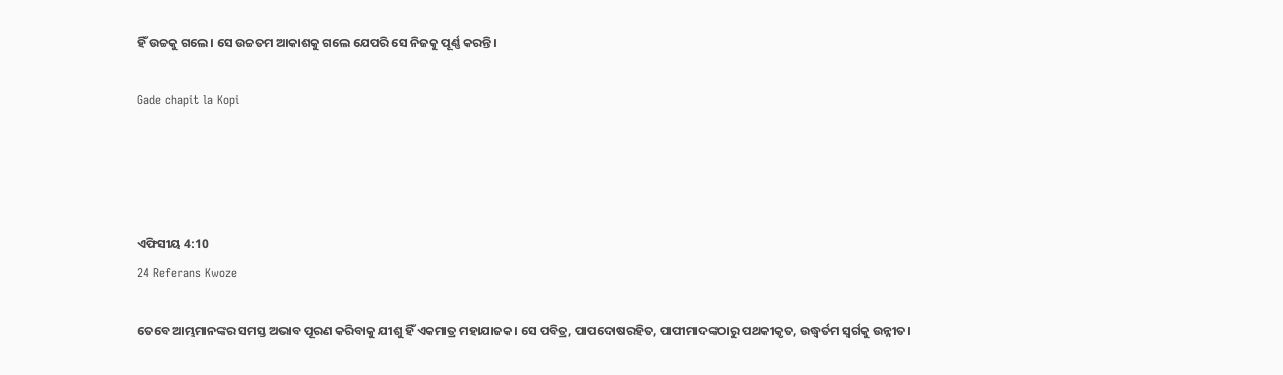ହିଁ ଉଚ୍ଚକୁ ଗଲେ। ସେ ଉଚ୍ଚତମ ଆକାଶକୁ ଗଲେ ଯେପରି ସେ ନିଜକୁ ପୂର୍ଣ୍ଣ କରନ୍ତି।

Gade chapit la Kopi




ଏଫିସୀୟ 4:10
24 Referans Kwoze

ତେବେ ଆମ୍ଭମାନଙ୍କର ସମସ୍ତ ଅଭାବ ପୂରଣ କରିବାକୁ ଯୀଶୁ ହିଁ ଏକମାତ୍ର ମହାଯାଜକ। ସେ ପବିତ୍ର, ପାପଦୋଷରହିତ, ପାପୀମାଦଙ୍କଠାରୁ ପଥକୀକୃତ, ଉଦ୍ଧ୍ୱର୍ତମ ସ୍ୱର୍ଗକୁ ଉନ୍ନୀତ।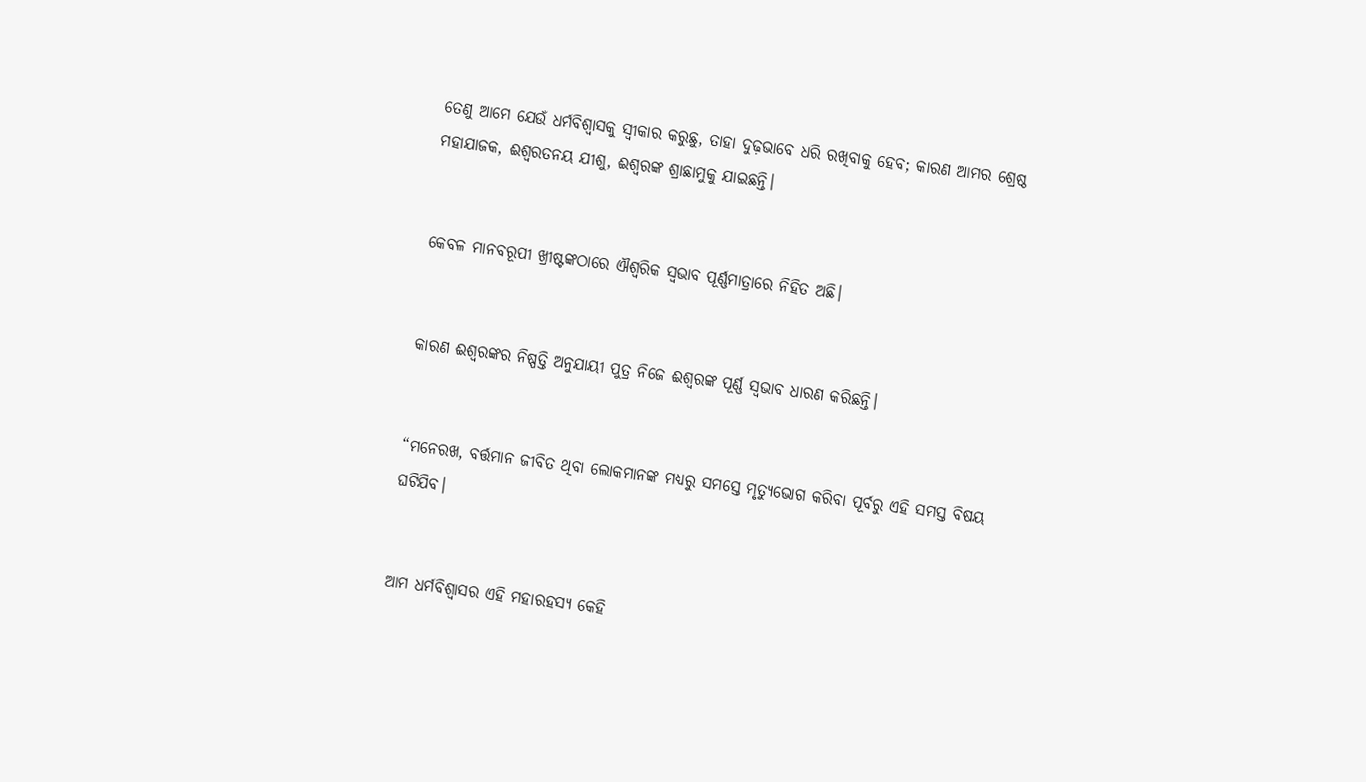ତେଣୁ ଆମେ ଯେଉଁ ଧର୍ମବିଶ୍ୱାସକୁ ସ୍ୱୀକାର କରୁଛୁ, ତାହା ଦୁଢ଼ଭାବେ ଧରି ରଖିବାକୁ ହେବ; କାରଣ ଆମର ଶ୍ରେଷ୍ଠ ମହାଯାଜକ, ଈଶ୍ୱରତନୟ ଯୀଶୁ, ଈଶ୍ୱରଙ୍କ ଶ୍ରାଛାମୁକୁ ଯାଇଛନ୍ତି।


କେବଳ ମାନବରୂପୀ ଖ୍ରୀଷ୍ଟଙ୍କଠାରେ ଐଶ୍ୱରିକ ସ୍ୱଭାବ ପୂର୍ଣ୍ଣମାତ୍ରାରେ ନିହିତ ଅଛି।


କାରଣ ଈଶ୍ୱରଙ୍କର ନିଷ୍ପତ୍ତି ଅନୁଯାୟୀ ପୁତ୍ର ନିଜେ ଈଶ୍ୱରଙ୍କ ପୂର୍ଣ୍ଣ ସ୍ୱଭାବ ଧାରଣ କରିଛନ୍ତି।


“ମନେରଖ, ବର୍ତ୍ତମାନ ଜୀବିତ ଥିବା ଲୋକମାନଙ୍କ ମଧ୍ୟରୁ ସମସ୍ତେ ମୃତ୍ୟୁଭୋଗ କରିବା ପୂର୍ବରୁ ଏହି ସମସ୍ତ ବିଷୟ ଘଟିଯିବ।


ଆମ ଧର୍ମବିଶ୍ୱାସର ଏହି ମହାରହସ୍ୟ କେହି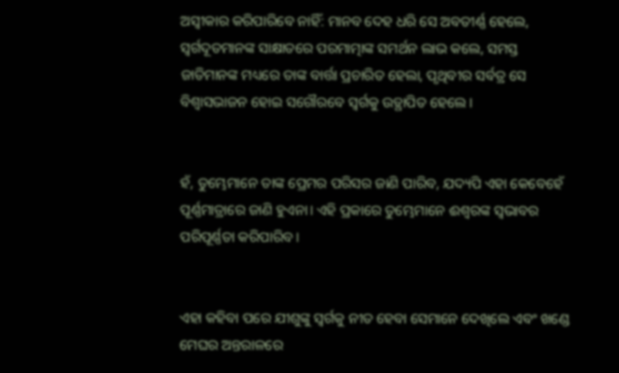ଅସ୍ୱୀକାର କରିପାରିବେ ନାହିଁ: ମାନବ ଦେହ ଧରି ସେ ଅବତୀର୍ଣ୍ଣ ହେଲେ, ସ୍ୱର୍ଗଦୂତମାନଙ୍କ ସାକ୍ଷାତରେ ପରମାତ୍ମାଙ୍କ ସମର୍ଥନ ଲାଭ କଲେ, ସମସ୍ତ ଜାତିମାନଙ୍କ ମଧ୍ୟରେ ତାଙ୍କ ବାର୍ତ୍ତା ପ୍ରଚାରିତ ହେଲା, ପୃଥିବୀର ସର୍ବତ୍ର ସେ ବିଶ୍ୱାସଭାଜନ ହୋଇ ସଗୌରବେ ସ୍ୱର୍ଗକୁ ଉତ୍ଥାପିତ ହେଲେ।


ହଁ, ତୁମ୍ଭେମାନେ ତାଙ୍କ ପ୍ରେମର ପରିସର ଜାଣି ପାରିବ, ଯଦ୍ୟପି ଏହା କେବେହେଁ ପୂର୍ଣ୍ଣମାତ୍ରାରେ ଜାଣି ହୁଏନା। ଏହି ପ୍ରକାରେ ତୁମ୍ଭେମାନେ ଈଶ୍ୱରଙ୍କ ସ୍ୱଭାବର ପରିପୂର୍ଣ୍ଣତା କରିପାରିବ।


ଏହା କହିବା ପରେ ଯୀଶୁଙ୍କୁ ସ୍ୱର୍ଗକୁ ନୀତ ହେବା ସେମାନେ ଦେଖିଲେ ଏବଂ ଖଣ୍ଡେ ମେଘର ଅନ୍ତରାଳରେ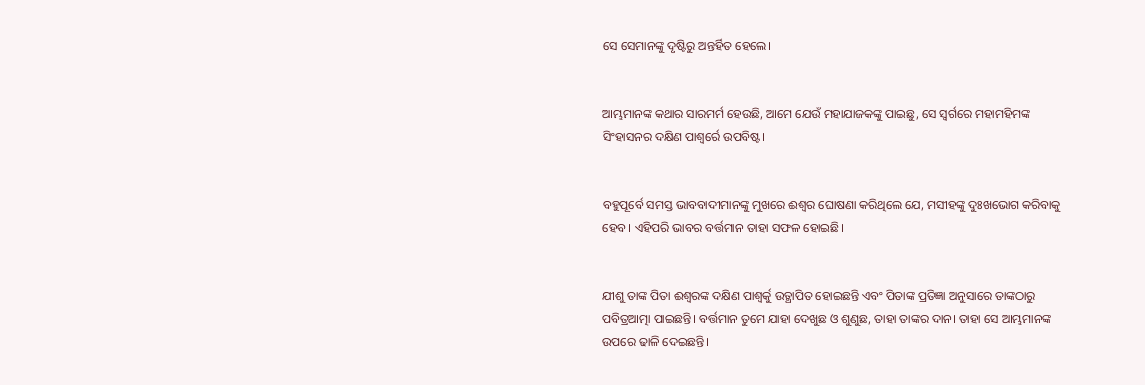ସେ ସେମାନଙ୍କୁ ଦୃଷ୍ଟିରୁ ଅନ୍ତର୍ହିତ ହେଲେ।


ଆମ୍ଭମାନଙ୍କ କଥାର ସାରମର୍ମ ହେଉଛି, ଆମେ ଯେଉଁ ମହାଯାଜକଙ୍କୁ ପାଇଛୁ, ସେ ସ୍ୱର୍ଗରେ ମହାମହିମଙ୍କ ସିଂହାସନର ଦକ୍ଷିଣ ପାଶ୍ୱର୍ରେ ଉପବିଷ୍ଟ।


ବହୁପୂର୍ବେ ସମସ୍ତ ଭାବବାଦୀମାନଙ୍କୁ ମୁଖରେ ଈଶ୍ୱର ଘୋଷଣା କରିଥିଲେ ଯେ, ମସୀହଙ୍କୁ ଦୁଃଖଭୋଗ କରିବାକୁ ହେବ। ଏହିପରି ଭାବର ବର୍ତ୍ତମାନ ତାହା ସଫଳ ହୋଇଛି।


ଯୀଶୁ ତାଙ୍କ ପିତା ଈଶ୍ୱରଙ୍କ ଦକ୍ଷିଣ ପାଶ୍ୱର୍କୁ ଉତ୍ଥାପିତ ହୋଇଛନ୍ତି ଏବଂ ପିତାଙ୍କ ପ୍ରତିଜ୍ଞା ଅନୁସାରେ ତାଙ୍କଠାରୁ ପବିତ୍ରଆତ୍ମା ପାଇଛନ୍ତି। ବର୍ତ୍ତମାନ ତୁମେ ଯାହା ଦେଖୁଛ ଓ ଶୁଣୁଛ, ତାହା ତାଙ୍କର ଦାନ। ତାହା ସେ ଆମ୍ଭମାନଙ୍କ ଉପରେ ଢାଳି ଦେଇଛନ୍ତି।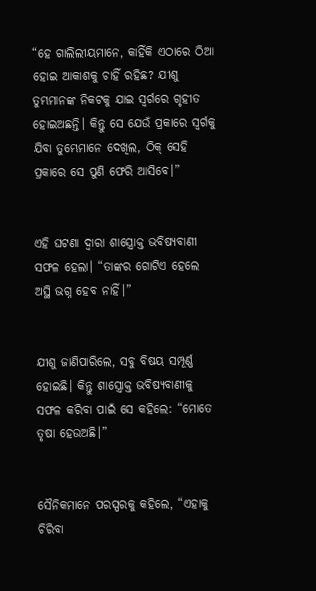“ହେ ଗାଲିଲୀୟମାନେ, କାହିଁକି ଏଠାରେ ଠିଆ ହୋଇ ଆକାଶକୁ ଚାହିଁ ରହିଛ? ଯୀଶୁ ତୁମ୍ଭମାନଙ୍କ ନିକଟକୁ ଯାଇ ସ୍ୱର୍ଗରେ ଗୃହୀତ ହୋଇଅଛନ୍ତି। କିନ୍ତୁ ସେ ଯେଉଁ ପ୍ରକାରେ ସ୍ୱର୍ଗକୁ ଯିବା ତୁମ୍ଭେମାନେ ଦେଖିଲ, ଠିକ୍ ସେହି ପ୍ରକାରେ ସେ ପୁଣି ଫେରି ଆସିବେ।”


ଏହି ଘଟଣା ଦ୍ୱାରା ଶାସ୍ତ୍ରୋକ୍ତ ଭବିଷ୍ୟବାଣୀ ସଫଳ ହେଲା। “ତାଙ୍କର ଗୋଟିଏ ହେଲେ ଅସ୍ଥି ଭଗ୍ନ ହେବ ନାହିଁ।”


ଯୀଶୁ ଜାଣିପାରିଲେ, ସବୁ ବିଷୟ ସମ୍ପୂର୍ଣ୍ଣ ହୋଇଛି। କିନ୍ତୁ ଶାସ୍ତ୍ରୋକ୍ତ ଭବିଷ୍ୟବାଣୀକୁ ସଫଳ କରିବା ପାଇଁ ସେ କହିଲେ: “ମୋତେ ତୃଷା ହେଉଅଛି।”


ସୈନିକମାନେ ପରସ୍ପରକୁ କହିଲେ, “ଏହାକୁ ଚିରିବା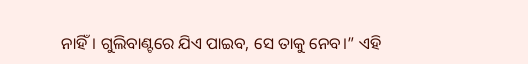ନାହିଁ। ଗୁଲିବାଣ୍ଟରେ ଯିଏ ପାଇବ, ସେ ତାକୁ ନେବ।” ଏହି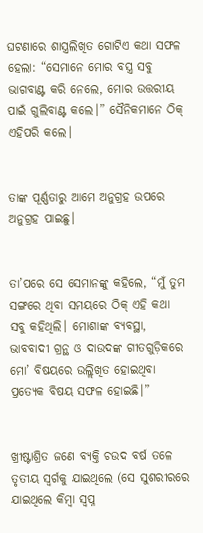ଘଟଣାରେ ଶାସ୍ତ୍ରଲିଖିତ ଗୋଟିଏ କଥା ସଫଳ ହେଲା: “ସେମାନେ ମୋର ବସ୍ତ୍ର ସବୁ ଭାଗବାଣ୍ଟ କରି ନେଲେ, ମୋର ଉତ୍ତରୀୟ ପାଇଁ ଗୁଲିବାଣ୍ଟ କଲେ।” ସୈନିକମାନେ ଠିକ୍ ଏହିପରି କଲେ।


ତାଙ୍କ ପୂର୍ଣ୍ଣତାରୁ ଆମେ ଅନୁଗ୍ରହ ଉପରେ ଅନୁଗ୍ରହ ପାଇଛୁ।


ତା’ପରେ ସେ ସେମାନଙ୍କୁ କହିଲେ, “ମୁଁ ତୁମ ସଙ୍ଗରେ ଥିବା ସମୟରେ ଠିକ୍ ଏହି କଥା ସବୁ କହିଥିଲି। ମୋଶାଙ୍କ ବ୍ୟବସ୍ଥା, ଭାବବାଦୀ ଗ୍ରନ୍ଥ ଓ ଦାଉଦଙ୍କ ଗୀତଗୁଡ଼ିକରେ ମୋ’ ବିଷୟରେ ଉଲ୍ଲିଖିତ ହୋଇଥିବା ପ୍ରତ୍ୟେକ ବିଷୟ ସଫଳ ହୋଇଛି।”


ଖ୍ରୀଷ୍ଟାଶ୍ରିତ ଜଣେ ବ୍ୟକ୍ତି ଚଉଦ ବର୍ଷ ତଳେ ତୃତୀୟ ସ୍ୱର୍ଗକୁ ଯାଇଥିଲେ (ସେ ସୁଶରୀରରେ ଯାଇଥିଲେ କିମ୍ବା ସ୍ୱପ୍ନ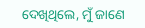ଦେଖିଥିଲେ, ମୁଁ ଜାଣେ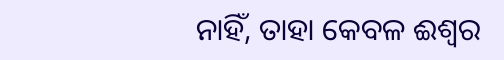ନାହିଁ, ତାହା କେବଳ ଈଶ୍ୱର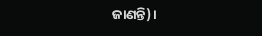ଜାଣନ୍ତି)।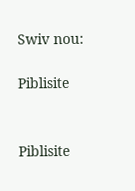Swiv nou:

Piblisite


Piblisite